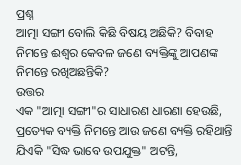ପ୍ରଶ୍ନ
ଆତ୍ମା ସଙ୍ଗୀ ବୋଲି କିଛି ବିଷୟ ଅଛିକି? ବିବାହ ନିମନ୍ତେ ଈଶ୍ବର କେବଳ ଜଣେ ବ୍ୟକ୍ତିଙ୍କୁ ଆପଣଙ୍କ ନିମନ୍ତେ ରଖିଅଛନ୍ତିକି?
ଉତ୍ତର
ଏକ "ଆତ୍ମା ସଙ୍ଗୀ"ର ସାଧାରଣ ଧାରଣା ହେଉଛି, ପ୍ରତ୍ୟେକ ବ୍ୟକ୍ତି ନିମନ୍ତେ ଆଉ ଜଣେ ବ୍ୟକ୍ତି ରହିଥାନ୍ତି ଯିଏକି "ସିଦ୍ଧ ଭାବେ ଉପଯୁକ୍ତ" ଅଟନ୍ତି,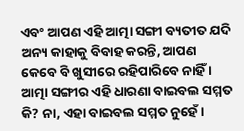ଏବଂ ଆପଣ ଏହି ଆତ୍ମା ସଙ୍ଗୀ ବ୍ୟତୀତ ଯଦି ଅନ୍ୟ କାହାକୁ ବିବାହ କରନ୍ତି, ଆପଣ କେବେ ବି ଖୁସୀରେ ରହିପାରିବେ ନାହିଁ । ଆତ୍ମା ସଙ୍ଗୀର ଏହି ଧାରଣା ବାଇବଲ ସମ୍ମତ କି? ନା, ଏହା ବାଇବଲ ସମ୍ମତ ନୁହେଁ ।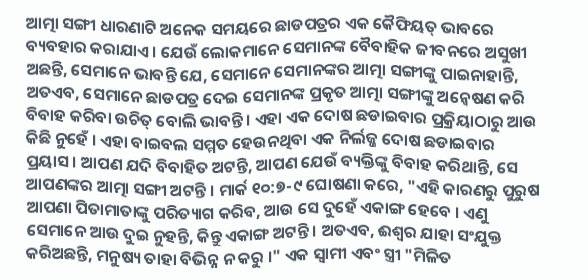ଆତ୍ମା ସଙ୍ଗୀ ଧାରଣାଟି ଅନେକ ସମୟରେ ଛାଡପତ୍ରର ଏକ କୈଫିୟତ୍ ଭାବରେ ବ୍ୟବହାର କରାଯାଏ । ଯେଉଁ ଲୋକମାନେ ସେମାନଙ୍କ ବୈବାହିକ ଜୀବନରେ ଅସୁଖୀ ଅଛନ୍ତି, ସେମାନେ ଭାବନ୍ତି ଯେ, ସେମାନେ ସେମାନଙ୍କର ଆତ୍ମା ସଙ୍ଗୀଙ୍କୁ ପାଇନାହାନ୍ତି, ଅତଏବ, ସେମାନେ ଛାଡପତ୍ର ଦେଇ ସେମାନଙ୍କ ପ୍ରକୃତ ଆତ୍ମା ସଙ୍ଗୀଙ୍କୁ ଅନ୍ବେଷଣ କରି ବିବାହ କରିବା ଉଚିତ୍ ବୋଲି ଭାବନ୍ତି । ଏହା ଏକ ଦୋଷ ଛଡାଇବାର ପ୍ରକ୍ରିୟାଠାରୁ ଆଉ କିଛି ନୁହେଁ । ଏହା ବାଇବଲ ସମ୍ମତ ହେଉନଥିବା ଏକ ନିର୍ଲଜ୍ଜ ଦୋଷ ଛଡାଇବାର ପ୍ରୟାସ । ଆପଣ ଯଦି ବିବାହିତ ଅଟନ୍ତି, ଆପଣ ଯେଉଁ ବ୍ୟକ୍ତିଙ୍କୁ ବିବାହ କରିଥାନ୍ତି, ସେ ଆପଣଙ୍କର ଆତ୍ମା ସଙ୍ଗୀ ଅଟନ୍ତି । ମାର୍କ ୧୦:୭-୯ ଘୋଷଣା କରେ, "ଏହି କାରଣରୁ ପୁରୁଷ ଆପଣା ପିତାମାତାଙ୍କୁ ପରିତ୍ୟାଗ କରିବ, ଆଉ ସେ ଦୁହେଁ ଏକାଙ୍ଗ ହେବେ । ଏଣୁ ସେମାନେ ଆଉ ଦୁଇ ନୁହନ୍ତି, କିନ୍ତୁ ଏକାଙ୍ଗ ଅଟନ୍ତି । ଅତଏବ, ଈଶ୍ବର ଯାହା ସଂଯୁକ୍ତ କରିଅଛନ୍ତି, ମନୁଷ୍ୟ ତାହା ବିଭିନ୍ନ ନ କରୁ ।" ଏକ ସ୍ବାମୀ ଏବଂ ସ୍ତ୍ରୀ "ମିଳିତ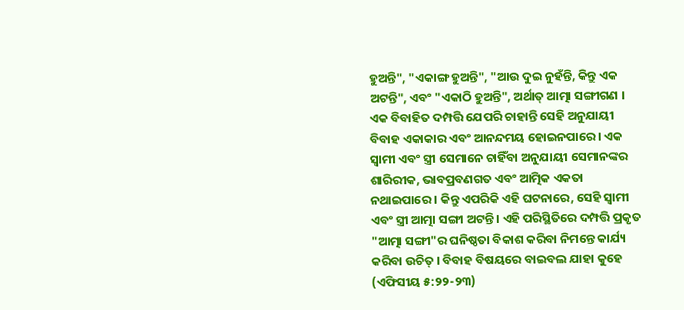ହୁଅନ୍ତି", "ଏକାଙ୍ଗ ହୁଅନ୍ତି", "ଆଉ ଦୁଇ ନୁହଁନ୍ତି, କିନ୍ତୁ ଏକ ଅଟନ୍ତି", ଏବଂ "ଏକାଠି ହୁଅନ୍ତି", ଅର୍ଥାତ୍ ଆତ୍ମା ସଙ୍ଗୀଗଣ ।
ଏକ ବିବାହିତ ଦମ୍ପତ୍ତି ଯେପରି ଚାହାନ୍ତି ସେହି ଅନୁଯାୟୀ ବିବାହ ଏକାକାର ଏବଂ ଆନନ୍ଦମୟ ହୋଇନପାରେ । ଏକ ସ୍ବାମୀ ଏବଂ ସ୍ତ୍ରୀ ସେମାନେ ଚାହିଁବା ଅନୁଯାୟୀ ସେମାନଙ୍କର ଶାରିରୀକ, ଭାବପ୍ରବଣଗତ ଏବଂ ଆତ୍ମିକ ଏକତା ନଥାଇପାରେ । କିନ୍ତୁ ଏପରିକି ଏହି ଘଟନାରେ, ସେହି ସ୍ବାମୀ ଏବଂ ସ୍ତ୍ରୀ ଆତ୍ମା ସଙ୍ଗୀ ଅଟନ୍ତି । ଏହି ପରିସ୍ଥିତିରେ ଦମ୍ପତ୍ତି ପ୍ରକୃତ "ଆତ୍ମା ସଙ୍ଗୀ"ର ଘନିଷ୍ଠତା ବିକାଶ କରିବା ନିମନ୍ତେ କାର୍ଯ୍ୟ କରିବା ଉଚିତ୍ । ବିବାହ ବିଷୟରେ ବାଇବଲ ଯାହା କୁହେ (ଏଫିସୀୟ ୫:୨୨-୨୩)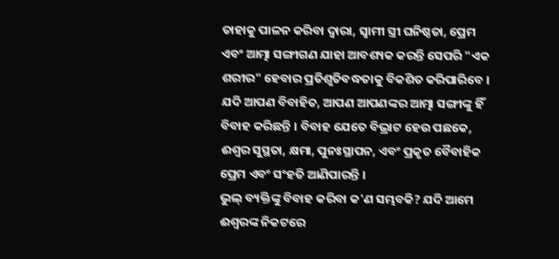ତାହାକୁ ପାଳନ କରିବା ଦ୍ବାରା, ସ୍ବାମୀ ସ୍ତ୍ରୀ ଘନିଷ୍ଠତା, ପ୍ରେମ ଏବଂ ଆତ୍ମା ସଙ୍ଗୀଗଣ ଯାହା ଆବଶ୍ୟକ କରନ୍ତି ସେପରି "ଏକ ଶରୀର" ହେବାର ପ୍ରତିଶୃତିବଦ୍ଧତାକୁ ବିକଶିତ କରିପାରିବେ । ଯଦି ଆପଣ ବିବାହିତ, ଆପଣ ଆପଣଙ୍କର ଆତ୍ମା ସଙ୍ଗୀଙ୍କୁ ହିଁ ବିବାହ କରିଛନ୍ତି । ବିବାହ ଯେତେ ବିଭ୍ରାଟ ହେଉ ପଛକେ, ଈଶ୍ବର ସୁସ୍ଥତା, କ୍ଷମା, ପୁନଃସ୍ଥାପନ, ଏବଂ ପ୍ରକୃତ ବୈବାହିକ ପ୍ରେମ ଏବଂ ସଂହତି ଆଣିପାରନ୍ତି ।
ଭୁଲ୍ ବ୍ୟକ୍ତିଙ୍କୁ ବିବାହ କରିବା କ'ଣ ସମ୍ଭବକି? ଯଦି ଆମେ ଈଶ୍ବରଙ୍କ ନିକଟରେ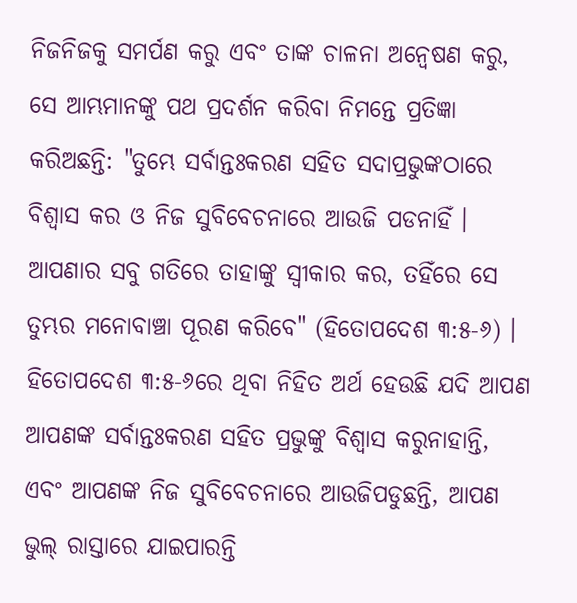ନିଜନିଜକୁ ସମର୍ପଣ କରୁ ଏବଂ ତାଙ୍କ ଚାଳନା ଅନ୍ବେଷଣ କରୁ, ସେ ଆମ୍ଭମାନଙ୍କୁ ପଥ ପ୍ରଦର୍ଶନ କରିବା ନିମନ୍ତେ ପ୍ରତିଜ୍ଞା କରିଅଛନ୍ତି: "ତୁମ୍ଭେ ସର୍ବାନ୍ତଃକରଣ ସହିତ ସଦାପ୍ରଭୁଙ୍କଠାରେ ବିଶ୍ବାସ କର ଓ ନିଜ ସୁବିବେଚନାରେ ଆଉଜି ପଡନାହିଁ । ଆପଣାର ସବୁ ଗତିରେ ତାହାଙ୍କୁ ସ୍ବୀକାର କର, ତହିଁରେ ସେ ତୁମ୍ଭର ମନୋବାଞ୍ଚା ପୂରଣ କରିବେ" (ହିତୋପଦେଶ ୩:୫-୬) । ହିତୋପଦେଶ ୩:୫-୬ରେ ଥିବା ନିହିତ ଅର୍ଥ ହେଉଛି ଯଦି ଆପଣ ଆପଣଙ୍କ ସର୍ବାନ୍ତଃକରଣ ସହିତ ପ୍ରଭୁଙ୍କୁ ବିଶ୍ବାସ କରୁନାହାନ୍ତି, ଏବଂ ଆପଣଙ୍କ ନିଜ ସୁବିବେଚନାରେ ଆଉଜିପଡୁଛନ୍ତି, ଆପଣ ଭୁଲ୍ ରାସ୍ତାରେ ଯାଇପାରନ୍ତି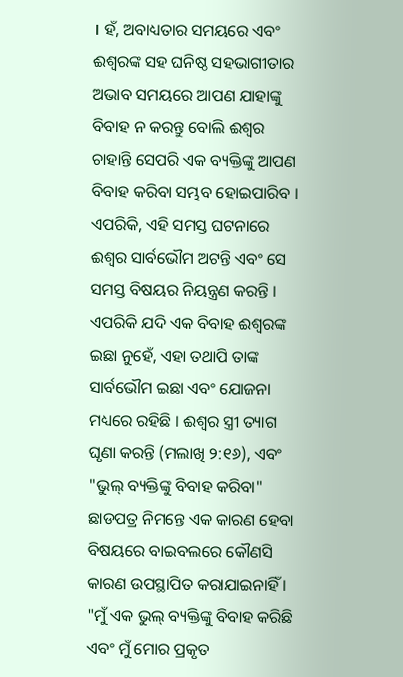। ହଁ, ଅବାଧ୍ୟତାର ସମୟରେ ଏବଂ ଈଶ୍ବରଙ୍କ ସହ ଘନିଷ୍ଠ ସହଭାଗୀତାର ଅଭାବ ସମୟରେ ଆପଣ ଯାହାଙ୍କୁ ବିବାହ ନ କରନ୍ତୁ ବୋଲି ଈଶ୍ବର ଚାହାନ୍ତି ସେପରି ଏକ ବ୍ୟକ୍ତିଙ୍କୁ ଆପଣ ବିବାହ କରିବା ସମ୍ଭବ ହୋଇପାରିବ । ଏପରିକି, ଏହି ସମସ୍ତ ଘଟନାରେ ଈଶ୍ବର ସାର୍ବଭୌମ ଅଟନ୍ତି ଏବଂ ସେ ସମସ୍ତ ବିଷୟର ନିୟନ୍ତ୍ରଣ କରନ୍ତି ।
ଏପରିକି ଯଦି ଏକ ବିବାହ ଈଶ୍ବରଙ୍କ ଇଛା ନୁହେଁ, ଏହା ତଥାପି ତାଙ୍କ ସାର୍ବଭୌମ ଇଛା ଏବଂ ଯୋଜନା ମଧ୍ୟରେ ରହିଛି । ଈଶ୍ବର ସ୍ତ୍ରୀ ତ୍ୟାଗ ଘୃଣା କରନ୍ତି (ମଲାଖି ୨:୧୬), ଏବଂ "ଭୁଲ୍ ବ୍ୟକ୍ତିଙ୍କୁ ବିବାହ କରିବା" ଛାଡପତ୍ର ନିମନ୍ତେ ଏକ କାରଣ ହେବା ବିଷୟରେ ବାଇବଲରେ କୌଣସି କାରଣ ଉପସ୍ଥାପିତ କରାଯାଇନାହିଁ । "ମୁଁ ଏକ ଭୁଲ୍ ବ୍ୟକ୍ତିଙ୍କୁ ବିବାହ କରିଛି ଏବଂ ମୁଁ ମୋର ପ୍ରକୃତ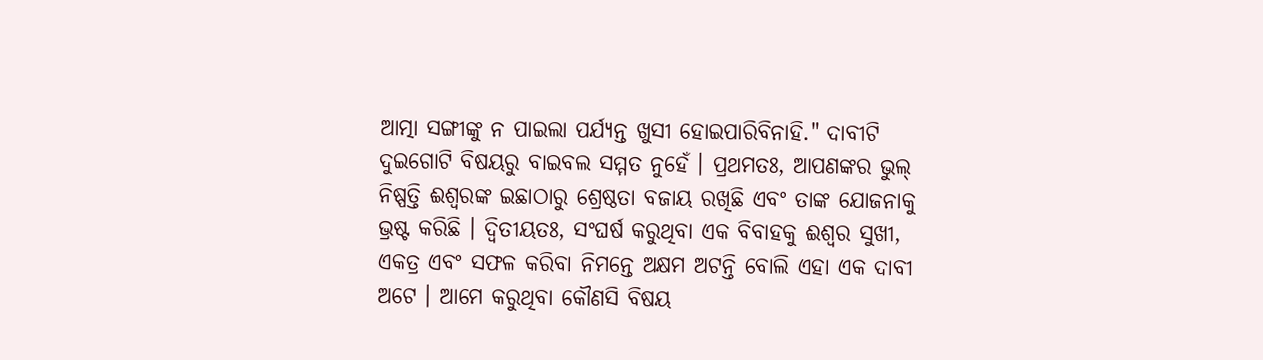ଆତ୍ମା ସଙ୍ଗୀଙ୍କୁ ନ ପାଇଲା ପର୍ଯ୍ୟନ୍ତ ଖୁସୀ ହୋଇପାରିବିନାହି." ଦାବୀଟି ଦୁଇଗୋଟି ବିଷୟରୁ ବାଇବଲ ସମ୍ମତ ନୁହେଁ । ପ୍ରଥମତଃ, ଆପଣଙ୍କର ଭୁଲ୍ ନିଷ୍ପତ୍ତି ଈଶ୍ବରଙ୍କ ଇଛାଠାରୁ ଶ୍ରେଷ୍ଠତା ବଜାୟ ରଖିଛି ଏବଂ ତାଙ୍କ ଯୋଜନାକୁ ଭ୍ରଷ୍ଟ କରିଛି । ଦ୍ବିତୀୟତଃ, ସଂଘର୍ଷ କରୁଥିବା ଏକ ବିବାହକୁ ଈଶ୍ବର ସୁଖୀ, ଏକତ୍ର ଏବଂ ସଫଳ କରିବା ନିମନ୍ତେ ଅକ୍ଷମ ଅଟନ୍ତି ବୋଲି ଏହା ଏକ ଦାବୀ ଅଟେ । ଆମେ କରୁଥିବା କୌଣସି ବିଷୟ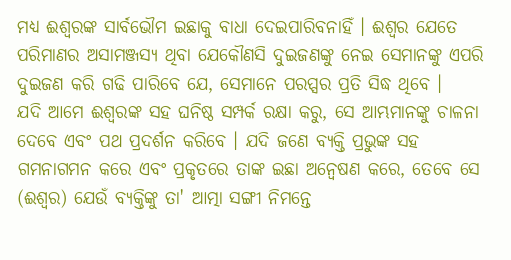ମଧ୍ୟ ଈଶ୍ବରଙ୍କ ସାର୍ବଭୌମ ଇଛାକୁ ବାଧା ଦେଇପାରିବନାହିଁ । ଈଶ୍ବର ଯେତେ ପରିମାଣର ଅସାମଞ୍ଜସ୍ୟ ଥିବା ଯେକୌଣସି ଦୁଇଜଣଙ୍କୁ ନେଇ ସେମାନଙ୍କୁ ଏପରି ଦୁଇଜଣ କରି ଗଢି ପାରିବେ ଯେ, ସେମାନେ ପରପ୍ସର ପ୍ରତି ସିଦ୍ଧ ଥିବେ ।
ଯଦି ଆମେ ଈଶ୍ବରଙ୍କ ସହ ଘନିଷ୍ଠ ସମ୍ପର୍କ ରକ୍ଷା କରୁ, ସେ ଆମ୍ଭମାନଙ୍କୁ ଚାଳନା ଦେବେ ଏବଂ ପଥ ପ୍ରଦର୍ଶନ କରିବେ । ଯଦି ଜଣେ ବ୍ୟକ୍ତି ପ୍ରଭୁଙ୍କ ସହ ଗମନାଗମନ କରେ ଏବଂ ପ୍ରକୃତରେ ତାଙ୍କ ଇଛା ଅନ୍ବେଷଣ କରେ, ତେବେ ସେ (ଈଶ୍ବର) ଯେଉଁ ବ୍ୟକ୍ତିଙ୍କୁ ତା' ଆତ୍ମା ସଙ୍ଗୀ ନିମନ୍ତେ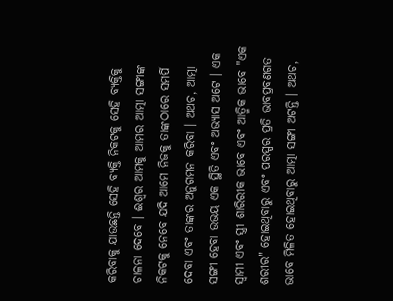କରିବାକୁ ଯାଉଛନ୍ତି ସେହି ବ୍ୟକ୍ତି ନିକଟକୁ ସେହି ବ୍ୟକ୍ତିକୁ ଚାଳନା ଦେବେ । ଈଶ୍ବର ଆମକୁ ଆମର ଆତ୍ମା ସଙ୍ଗୀଙ୍କ ନିକଟକୁ ନେବେ ଯଦି ଆମେ ନିଜକୁ ତାଙ୍କଠାରେ ସମର୍ପି ଦେବା ଏବଂ ତାଙ୍କର ଅନୁଗମନ କରିବା । ଅଥଚ, ଆତ୍ମା ସଙ୍ଗୀ ହେବା ଉଭୟ ଏକ ସ୍ଥିତି ଏବଂ ଅଭ୍ୟାସ ଅଟେ । ଏକ ସ୍ବାମୀ ଏବଂ ସ୍ତ୍ରୀ ଶାରିରୀକ ଭାବେ ଏବଂ ଆତ୍ମିକ ଭାବେ "ଏକ ଶରୀର" ହୋଇଥିବାରୁ ଏବଂ ପରସ୍ପର ପ୍ରତି ଭାବପ୍ରବଣଗତ ଭାବେ ମିଳିତ ହୋଇଥିବାରୁ ଆତ୍ମା ସଙ୍ଗୀ ଅଟନ୍ତି । ଅଥଚ,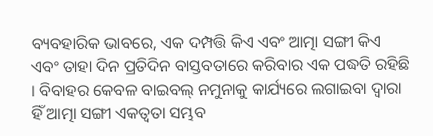ବ୍ୟବହାରିକ ଭାବରେ, ଏକ ଦମ୍ପତ୍ତି କିଏ ଏବଂ ଆତ୍ମା ସଙ୍ଗୀ କିଏ ଏବଂ ତାହା ଦିନ ପ୍ରତିଦିନ ବାସ୍ତବତାରେ କରିବାର ଏକ ପଦ୍ଧତି ରହିଛି । ବିବାହର କେବଳ ବାଇବଲ୍ ନମୁନାକୁ କାର୍ଯ୍ୟରେ ଲଗାଇବା ଦ୍ବାରା ହିଁ ଆତ୍ମା ସଙ୍ଗୀ ଏକତ୍ବତା ସମ୍ଭବ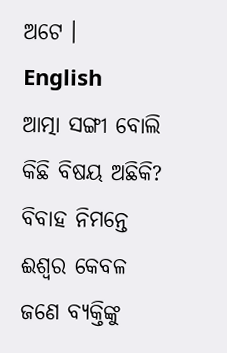ଅଟେ ।
English
ଆତ୍ମା ସଙ୍ଗୀ ବୋଲି କିଛି ବିଷୟ ଅଛିକି? ବିବାହ ନିମନ୍ତେ ଈଶ୍ବର କେବଳ ଜଣେ ବ୍ୟକ୍ତିଙ୍କୁ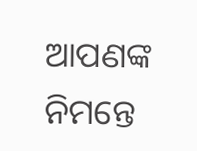ଆପଣଙ୍କ ନିମନ୍ତେ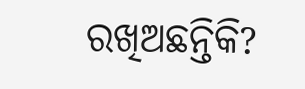ରଖିଅଛନ୍ତିକି?